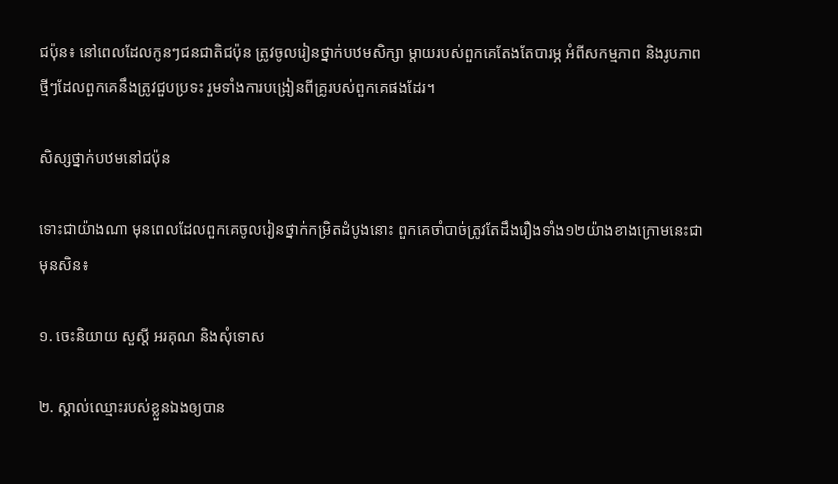ជប៉ុន៖ នៅពេលដែលកូនៗជនជាតិជប៉ុន ត្រូវចូលរៀនថ្នាក់បឋមសិក្សា ម្តាយរបស់ពួកគេតែងតែបារម្ភ អំពីសកម្មភាព និងរូបភាពថ្មីៗដែលពួកគេនឹងត្រូវជួបប្រទះ រួមទាំងការបង្រៀនពីគ្រូរបស់ពួកគេផងដែរ។

សិស្សថ្នាក់បឋមនៅជប៉ុន

ទោះជាយ៉ាងណា មុនពេលដែលពួកគេចូលរៀនថ្នាក់កម្រិតដំបូងនោះ ពួកគេចាំបាច់ត្រូវតែដឹងរឿងទាំង១២យ៉ាងខាងក្រោមនេះជាមុនសិន៖

១. ចេះនិយាយ សួស្តី អរគុណ និងសុំទោស

២. ស្គាល់ឈ្មោះរបស់ខ្លួនឯងឲ្យបាន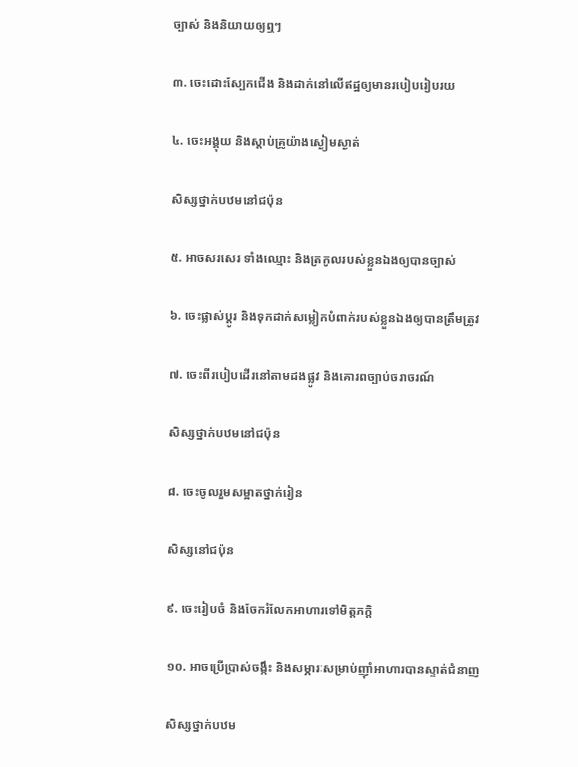ច្បាស់ និងនិយាយឲ្យឮៗ

៣. ចេះដោះស្បែកជើង និងដាក់នៅលើឥដ្ឋឲ្យមានរបៀបរៀបរយ

៤. ចេះអង្គុយ និងស្តាប់គ្រូយ៉ាងស្ងៀមស្ងាត់

សិស្សថ្នាក់បឋមនៅជប៉ុន

៥. អាចសរសេរ ទាំងឈ្មោះ និងត្រកូលរបស់ខ្លួនឯងឲ្យបានច្បាស់

៦. ចេះផ្លាស់ប្តូរ និងទុកដាក់សម្លៀកបំពាក់របស់ខ្លួនឯងឲ្យបានត្រឹមត្រូវ

៧. ចេះពីរបៀបដើរនៅតាមដងផ្លូវ និងគោរពច្បាប់ចរាចរណ៍

សិស្សថ្នាក់បឋមនៅជប៉ុន

៨. ចេះចូលរួមសម្អាតថ្នាក់រៀន

សិស្សនៅជប៉ុន

៩. ចេះរៀបចំ និងចែករំលែកអាហារទៅមិត្តភក្តិ

១០. អាចប្រើប្រាស់ចង្កឹះ និងសម្ភារៈសម្រាប់ញ៉ាំអាហារបានស្ទាត់ជំនាញ

សិស្សថ្នាក់បឋម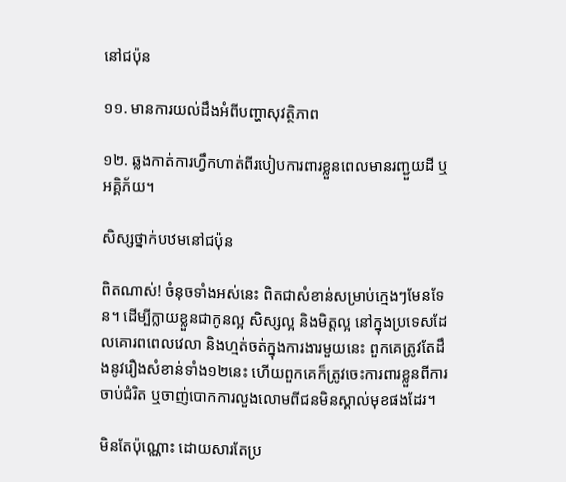នៅជប៉ុន

១១. មានការយល់ដឹងអំពីបញ្ហាសុវត្ថិភាព

១២. ឆ្លងកាត់ការហ្វឹកហាត់ពីរបៀបការពារខ្លួនពេលមានរញ្ជួយដី ឬអគ្គិភ័យ។

សិស្សថ្នាក់បឋមនៅជប៉ុន

ពិតណាស់! ចំនុចទាំងអស់នេះ ពិតជាសំខាន់សម្រាប់ក្មេងៗមែនទែន។ ដើម្បីក្លាយខ្លួនជាកូនល្អ សិស្សល្អ និងមិត្តល្អ នៅក្នុងប្រទេសដែលគោរពពេលវេលា និងហ្មត់ចត់ក្នុងការងារមួយនេះ ពួកគេត្រូវតែដឹងនូវរឿងសំខាន់ទាំង១២នេះ ហើយពួកគេក៏ត្រូវចេះការពារខ្លួនពីការចាប់ជំរិត ឬចាញ់បោកការលួងលោមពីជនមិនស្គាល់មុខផងដែរ។

មិនតែប៉ុណ្ណោះ ដោយសារតែប្រ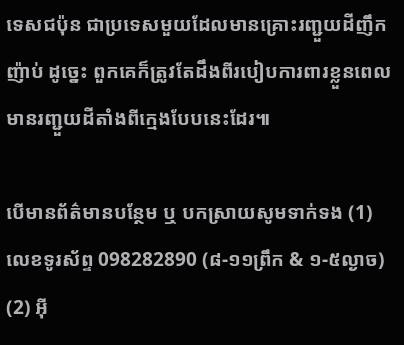ទេសជប៉ុន ជាប្រទេសមួយដែលមានគ្រោះរញ្ជួយដីញឹកញ៉ាប់ ដូច្នេះ ពួកគេក៏ត្រូវតែដឹងពីរបៀបការពារខ្លួនពេលមានរញ្ជួយដីតាំងពីក្មេងបែបនេះដែរ៕

បើមានព័ត៌មានបន្ថែម ឬ បកស្រាយសូមទាក់ទង (1) លេខទូរស័ព្ទ 098282890 (៨-១១ព្រឹក & ១-៥ល្ងាច) (2) អ៊ី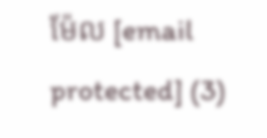ម៉ែល [email protected] (3)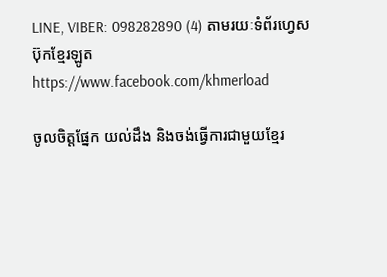LINE, VIBER: 098282890 (4) តាមរយៈទំព័រហ្វេសប៊ុកខ្មែរឡូត https://www.facebook.com/khmerload

ចូលចិត្តផ្នែក យល់ដឹង និងចង់ធ្វើការជាមួយខ្មែរ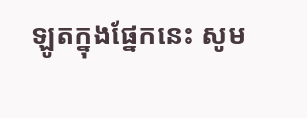ឡូតក្នុងផ្នែកនេះ សូម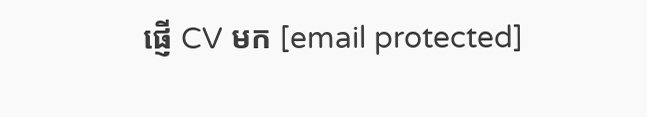ផ្ញើ CV មក [email protected]